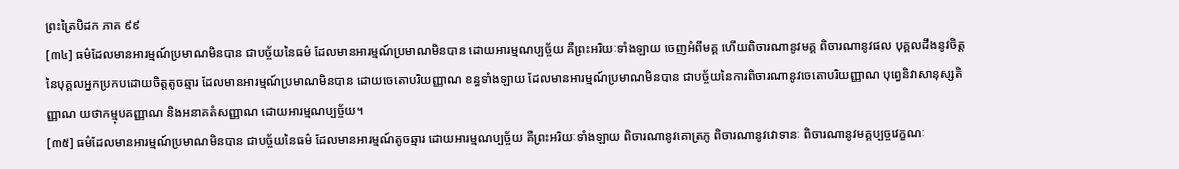ព្រះត្រៃបិដក ភាគ ៩៩
[៣៤] ធម៌ដែលមានអារម្មណ៍ប្រមាណមិនបាន ជាបច្ច័យនៃធម៌ ដែលមានអារម្មណ៍ប្រមាណមិនបាន ដោយអារម្មណប្បច្ច័យ គឺព្រះអរិយៈទាំងឡាយ ចេញអំពីមគ្គ ហើយពិចារណានូវមគ្គ ពិចារណានូវផល បុគ្គលដឹងនូវចិត្តនៃបុគ្គលអ្នកប្រកបដោយចិត្តតូចឆ្មារ ដែលមានអារម្មណ៍ប្រមាណមិនបាន ដោយចេតោបរិយញ្ញាណ ខន្ធទាំងឡាយ ដែលមានអារម្មណ៍ប្រមាណមិនបាន ជាបច្ច័យនៃការពិចារណានូវចេតោបរិយញ្ញាណ បុព្វេនិវាសានុស្សតិញ្ញាណ យថាកម្មុបគញ្ញាណ និងអនាគតំសញ្ញាណ ដោយអារម្មណប្បច្ច័យ។
[៣៥] ធម៌ដែលមានអារម្មណ៍ប្រមាណមិនបាន ជាបច្ច័យនៃធម៌ ដែលមានអារម្មណ៍តូចឆ្មារ ដោយអារម្មណប្បច្ច័យ គឺព្រះអរិយៈទាំងឡាយ ពិចារណានូវគោត្រភូ ពិចារណានូវវោទានៈ ពិចារណានូវមគ្គប្បច្ចវេក្ខណៈ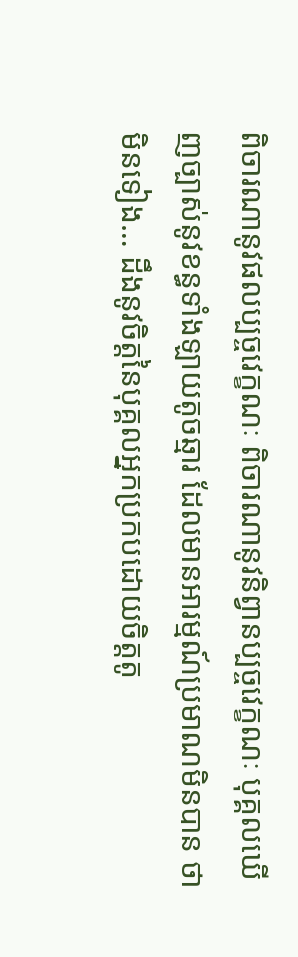ពិចារណានូវផលប្បច្ចវេក្ខណៈ ពិចារណានូវនិព្វានប្បច្ចវេក្ខណៈ បុគ្គលឃើញច្បាស់នូវខន្ធទាំងឡាយតូចឆ្មារ ដែលមានអារម្មណ៍ប្រមាណមិនបាន ថាមិនទៀង… ដឹងនូវចិត្តនៃបុគ្គលអ្នកប្រកបដោយចិត្តតូ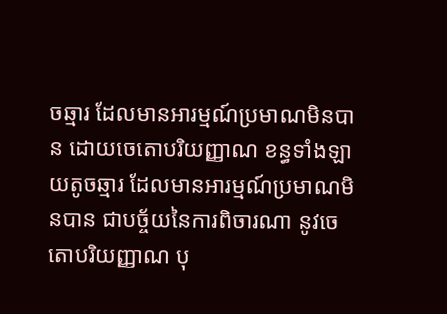ចឆ្មារ ដែលមានអារម្មណ៍ប្រមាណមិនបាន ដោយចេតោបរិយញ្ញាណ ខន្ធទាំងឡាយតូចឆ្មារ ដែលមានអារម្មណ៍ប្រមាណមិនបាន ជាបច្ច័យនៃការពិចារណា នូវចេតោបរិយញ្ញាណ បុ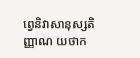ព្វេនិវាសានុស្សតិញ្ញាណ យថាក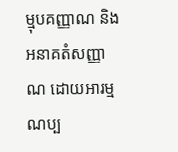ម្មុបគញ្ញាណ និងអនាគតំសញ្ញាណ ដោយអារម្មណប្ប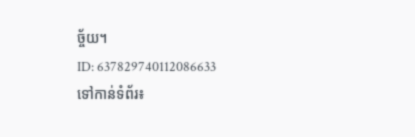ច្ច័យ។
ID: 637829740112086633
ទៅកាន់ទំព័រ៖